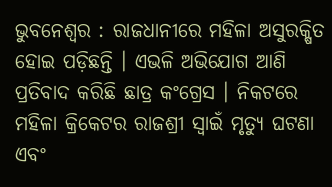ଭୁବନେଶ୍ବର : ରାଜଧାନୀରେ ମହିଳା ଅସୁରକ୍ଷିତ ହୋଇ ପଡ଼ିଛନ୍ତି । ଏଭଳି ଅଭିଯୋଗ ଆଣି ପ୍ରତିବାଦ କରିଛି ଛାତ୍ର କଂଗ୍ରେସ । ନିକଟରେ ମହିଳା କ୍ରିକେଟର ରାଜଶ୍ରୀ ସ୍ବାଇଁ ମୃତ୍ୟୁ ଘଟଣା ଏବଂ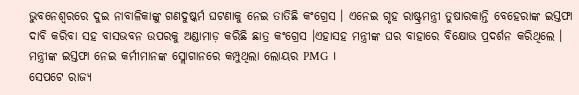ଭୁବନେଶ୍ୱରରେ ଦୁଇ ନାବାଳିକାଙ୍କୁ ଗଣଦୁଷ୍କର୍ମ ଘଟଣାକୁ ନେଇ ତାତିଛି କଂଗ୍ରେସ । ଏନେଇ ଗୃହ ରାଷ୍ଟ୍ରମନ୍ତ୍ରୀ ତୁଷାରକାନ୍ତି ବେହେରାଙ୍କ ଇସ୍ତଫା ଦାବି କରିବା ସହ ବାସଭବନ ଉପରକୁ ଅଣ୍ଡାମାଡ଼ କରିଛି ଛାତ୍ର କଂଗ୍ରେସ ।ଏହାସହ ମନ୍ତ୍ରୀଙ୍କ ଘର ବାହାରେ ବିକ୍ଷୋଭ ପ୍ରଦର୍ଶନ କରିଥିଲେ । ମନ୍ତ୍ରୀଙ୍କ ଇସ୍ତଫା ନେଇ କର୍ମୀମାନଙ୍କ ସ୍ଲୋଗାନରେ କମ୍ପୁଥିଲା ଲୋୟର PMG ।
ସେପଟେ ରାଜ୍ୟ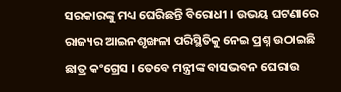ସରକାରଙ୍କୁ ମଧ୍ୟ ଘେରିଛନ୍ତି ବିରୋଧୀ । ଉଭୟ ଘଟଣାରେ ରାଜ୍ୟର ଆଇନଶୃଙ୍ଖଳା ପରିସ୍ଥିତିକୁ ନେଇ ପ୍ରଶ୍ନ ଉଠାଇଛି ଛାତ୍ର କଂଗ୍ରେସ । ତେବେ ମନ୍ତ୍ରୀଙ୍କ ବାସଭବନ ଘେରାଉ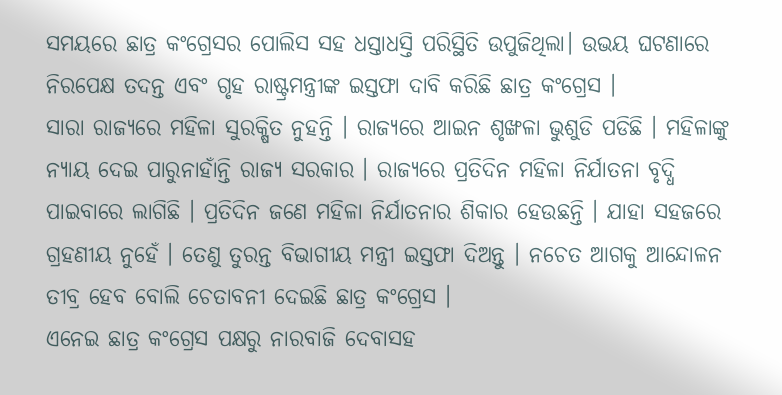ସମୟରେ ଛାତ୍ର କଂଗ୍ରେସର ପୋଲିସ ସହ ଧସ୍ତାଧସ୍ତି ପରିସ୍ଥିତି ଉପୁଜିଥିଲା। ଉଭୟ ଘଟଣାରେ ନିରପେକ୍ଷ ତଦନ୍ତ ଏବଂ ଗୃହ ରାଷ୍ଟ୍ରମନ୍ତ୍ରୀଙ୍କ ଇସ୍ତଫା ଦାବି କରିଛି ଛାତ୍ର କଂଗ୍ରେସ ।
ସାରା ରାଜ୍ୟରେ ମହିଳା ସୁରକ୍ଷିତ ନୁହନ୍ତି । ରାଜ୍ୟରେ ଆଇନ ଶୃଙ୍ଖଳା ଭୁଶୁଡି ପଡିଛି । ମହିଳାଙ୍କୁ ନ୍ୟାୟ ଦେଇ ପାରୁନାହାଁନ୍ତି ରାଜ୍ୟ ସରକାର । ରାଜ୍ୟରେ ପ୍ରତିଦିନ ମହିଳା ନିର୍ଯାତନା ବୃଦ୍ଧି ପାଇବାରେ ଲାଗିଛି । ପ୍ରତିଦିନ ଜଣେ ମହିଳା ନିର୍ଯାତନାର ଶିକାର ହେଉଛନ୍ତି । ଯାହା ସହଜରେ ଗ୍ରହଣୀୟ ନୁହେଁ । ତେଣୁ ତୁରନ୍ତ ବିଭାଗୀୟ ମନ୍ତ୍ରୀ ଇସ୍ତଫା ଦିଅନ୍ତୁ । ନଚେତ ଆଗକୁ ଆନ୍ଦୋଳନ ତୀବ୍ର ହେବ ବୋଲି ଚେତାବନୀ ଦେଇଛି ଛାତ୍ର କଂଗ୍ରେସ ।
ଏନେଇ ଛାତ୍ର କଂଗ୍ରେସ ପକ୍ଷରୁ ନାରବାଜି ଦେବାସହ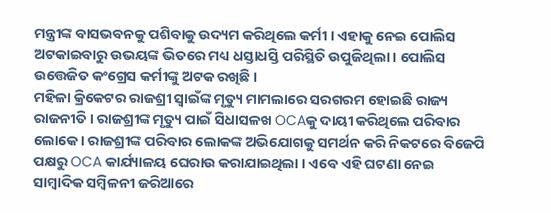ମନ୍ତ୍ରୀଙ୍କ ବାସଭବନକୁ ପଶିବାକୁ ଉଦ୍ୟମ କରିଥିଲେ କର୍ମୀ । ଏହାକୁ ନେଇ ପୋଲିସ ଅଟକାଇବାରୁ ଉଭୟଙ୍କ ଭିତରେ ମଧ୍ୟ ଧସ୍ତାଧସ୍ତି ପରିସ୍ଥିତି ଉପୁଜିଥିଲା । ପୋଲିସ ଉତ୍ତେଜିତ କଂଗ୍ରେସ କର୍ମୀଙ୍କୁ ଅଟକ ରଖିଛି ।
ମହିଳା କ୍ରିକେଟର ରାଜଶ୍ରୀ ସ୍ବାଇଁଙ୍କ ମୃତ୍ୟୁ ମାମଲାରେ ସରଗରମ ହୋଇଛି ରାଜ୍ୟ ରାଜନୀତି । ରାଜଶ୍ରୀଙ୍କ ମୃତ୍ୟୁ ପାଇଁ ସିଧାସଳଖ OCAକୁ ଦାୟୀ କରିଥିଲେ ପରିବାର ଲୋକେ । ରାଜଶ୍ରୀଙ୍କ ପରିବାର ଲୋକଙ୍କ ଅଭିଯୋଗକୁ ସମର୍ଥନ କରି ନିକଟରେ ବିଜେପି ପକ୍ଷରୁ OCA କାର୍ଯ୍ୟାଳୟ ଘେରାଉ କରାଯାଇଥିଲା । ଏବେ ଏହି ଘଟଣା ନେଇ ସାମ୍ବାଦିକ ସମ୍ବିଳନୀ ଜରିଆରେ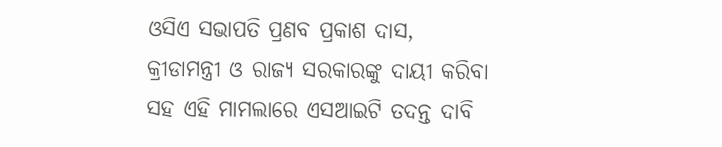ଓସିଏ ସଭାପତି ପ୍ରଣବ ପ୍ରକାଶ ଦାସ, କ୍ରୀଡାମନ୍ତ୍ରୀ ଓ ରାଜ୍ୟ ସରକାରଙ୍କୁ ଦାୟୀ କରିବା ସହ ଏହି ମାମଲାରେ ଏସଆଇଟି ତଦନ୍ତ ଦାବି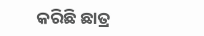କରିଛି ଛାତ୍ର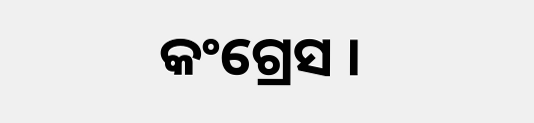କଂଗ୍ରେସ ।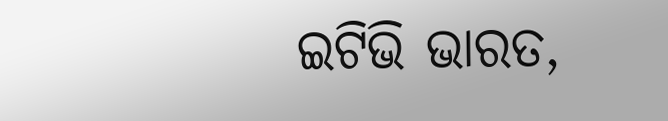ଇଟିଭି ଭାରତ,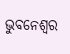ଭୁବନେଶ୍ବର